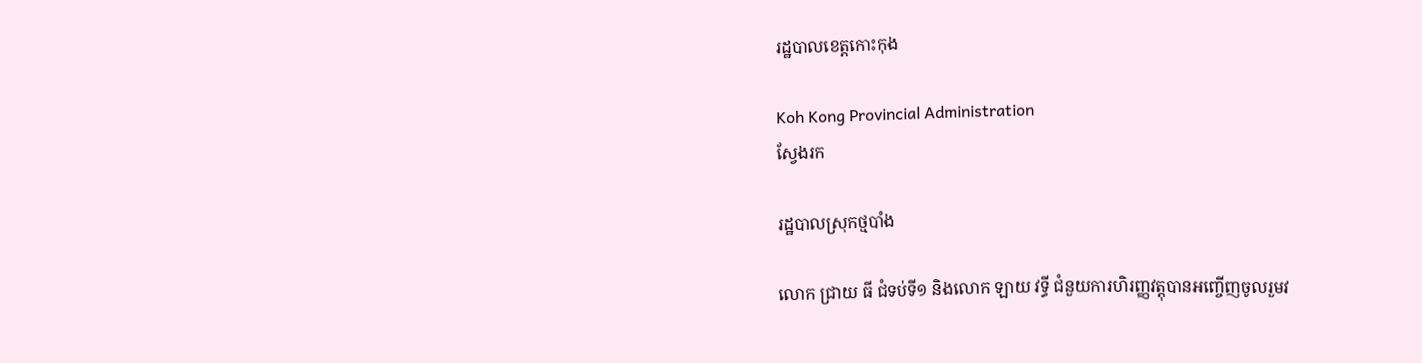រដ្ឋបាលខេត្តកោះកុង

Koh Kong Provincial Administration
ស្វែងរក

រដ្ឋបាលស្រុកថ្មបាំង

លោក ជ្រាយ ធី ជំទប់ទី១ និងលោក ឡាយ វទ្ធី ជំនួយការហិរញ្ញវត្តុបានអញ្ចើញចូលរួមវ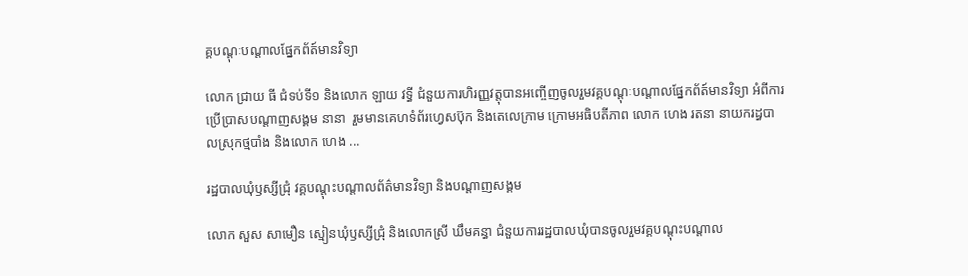គ្គបណ្ដុៈបណ្ដាលផ្នែកព័ត៍មានវិទ្យា

លោក ជ្រាយ ធី ជំទប់ទី១ និងលោក ឡាយ វទ្ធី ជំនួយការហិរញ្ញវត្តុបានអញ្ចើញចូលរួមវគ្គបណ្ដុៈបណ្ដាលផ្នែកព័ត៍មានវិទ្យា អំពីការប្រើប្រាសបណ្ដាញសង្គម នានា  រួមមានគេហទំព័រហ្វេសប៊ុក និងតេលេក្រាម ក្រោមអធិបតីភាព លោក ហេង រតនា នាយករដ្ធបាលស្រុកថ្មបាំង និងលោក ហេង ...

រដ្ឋបាលឃុំឫស្សីជ្រុំ វគ្គបណ្ដុះបណ្ដាលព័ត៌មានវិទ្យា និងបណ្ដាញសង្គម

លោក សួស សាមឿន ស្មៀនឃុំឫស្សីជ្រុំ និងលោកស្រី ឃឹមគន្ធា ជំនួយការរដ្ឋបាលឃុំបានចូលរួមវគ្គបណ្ដុះបណ្ដាល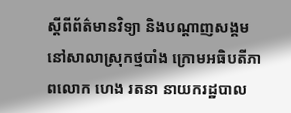ស្ដីពីព័ត៌មានវិទ្យា និងបណ្ដាញសង្គម នៅសាលាស្រុកថ្មបាំង ក្រោមអធិបតីភាពលោក ហេង រតនា នាយករដ្ឋបាល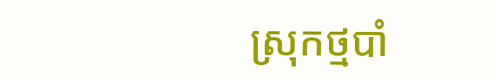ស្រុកថ្មបាំ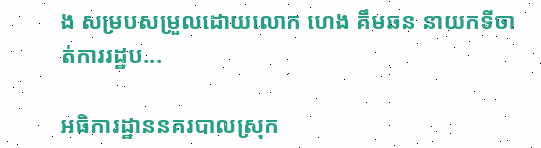ង សម្របសម្រួលដោយលោក ហេង គឹមឆន នាយកទីចាត់ការរដ្ឋប...

អធិការដ្ឋាននគរបាលស្រុក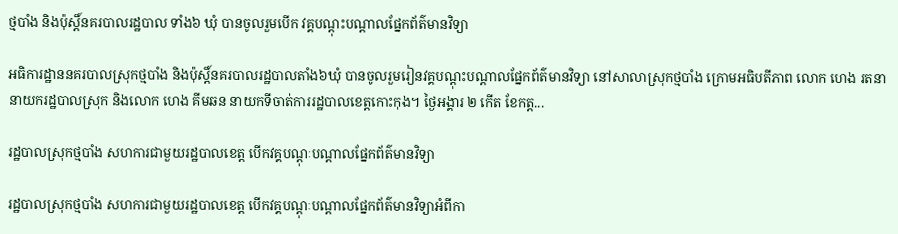ថ្មបាំង និងប៉ុស្ដិ៍នគរបាលរដ្ឋបាល ទាំង៦ ឃុំ បានចូលរួមបើក វគ្គបណ្ដុះបណ្ដាលផ្នែកព័ត៌មានវិទ្យា

អធិការដ្ឋាននគរបាលស្រុកថ្មបាំង និងប៉ុស្ដិ៍នគរបាលរដ្ឋបាលតាំង៦ឃុំ បានចូលរួមរៀនវគ្គបណ្ដុះបណ្ដាលផ្នែកព័ត៌មានវិទ្យា នៅសាលាស្រុកថ្មបាំង ក្រោមអធិបតីភាព លោក ហេង រតនា នាយករដ្ឋបាលស្រុក និងលោក ហេង គីមឆន នាយកទីចាត់ការរដ្ឋបាលខេត្តកោះកុង។ ថ្ងៃអង្គារ ២ កើត ខែកត្ត...

រដ្ឋបាលស្រុកថ្មបាំង សហការជាមួយរដ្ឋបាលខេត្ត បើកវគ្គបណ្ដុៈបណ្ដាលផ្នែកព័ត៌មានវិទ្យា

រដ្ឋបាលស្រុកថ្មបាំង សហការជាមួយរដ្ឋបាលខេត្ត បើកវគ្គបណ្ដុៈបណ្ដាលផ្នែកព័ត៌មានវិទ្យាអំពីកា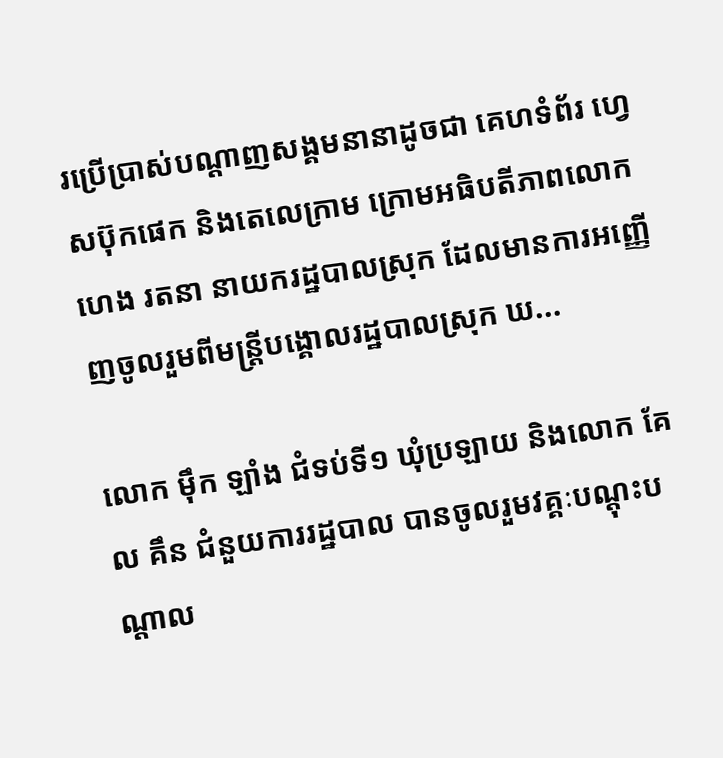រប្រើប្រាស់បណ្ដាញសង្គមនានាដូចជា គេហទំព័រ ហ្វេសប៊ុកផេក និងតេលេក្រាម ក្រោមអធិបតីភាពលោក ហេង រតនា នាយករដ្ឋបាលស្រុក ដែលមានការអញ្ញើញចូលរួមពីមន្ត្រីបង្គោលរដ្ឋបាលស្រុក ឃ...

លោក ម៉ឹក ឡាំង ជំទប់ទី១ ឃុំប្រឡាយ និងលោក គែល គឹន ជំនួយការរដ្ឋបាល បានចូលរួមវគ្គៈបណ្ដុះបណ្ដាល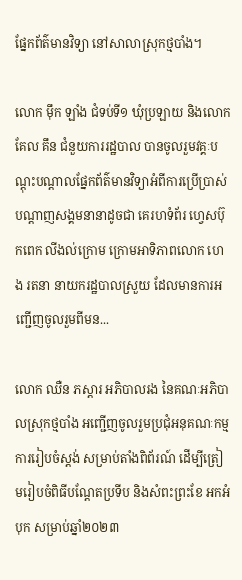ផ្នែកព័ត៌មានវិទ្យា នៅសាលាស្រុកថ្មបាំង។

លោក ម៉ឹក ឡាំង ជំទប់ទី១ ឃុំប្រឡាយ និងលោក គែល គឹន ជំនួយការរដ្ឋបាល បានចូលរួមវគ្គៈបណ្ដុះបណ្ដាលផ្នែកព័ត៌មានវិទ្យាអំពីការប្រើប្រាស់បណ្ដាញសង្គមនានាដូចជា គេរហទំព័រ ហ្វេសប៊ុកពេក លីងល់ក្រោម ក្រោមអាទិភាពលោក ហេង រតនា នាយករដ្ឋបាលស្រួយ ដែលមានការអញ្ជើញចូលរួមពីមន...

លោក ឈឺន ភស្ដារ អភិបាលរង នៃគណៈអភិបាលស្រុកថ្មបាំង អញ្ជើញចូលរួមប្រជុំអនុគណៈកម្មការរៀបចំស្តង់ សម្រាប់តាំងពិព័រណ៍ ដើម្បីត្រៀមរៀបចំពិធីបណ្តែតប្រទីប និងសំពះព្រះខែ អកអំបុក សម្រាប់ឆ្នាំ២០២៣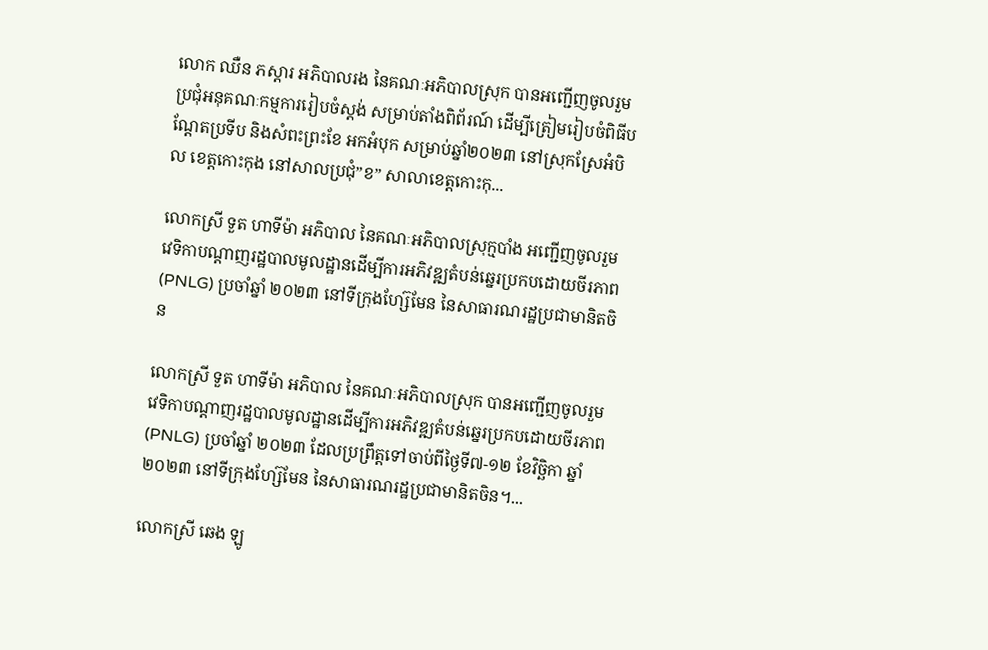លោក ឈឺន ភស្ដារ អភិបាលរង នៃគណៈអភិបាលស្រុក បានអញ្ជើញចូលរួមប្រជុំអនុគណៈកម្មការរៀបចំស្តង់ សម្រាប់តាំងពិព័រណ៍ ដើម្បីត្រៀមរៀបចំពិធីបណ្តែតប្រទីប និងសំពះព្រះខែ អកអំបុក សម្រាប់ឆ្នាំ២០២៣ នៅស្រុកស្រែអំបិល ខេត្តកោះកុង នៅសាលប្រជុំ”ខ” សាលាខេត្តកោះកុ...

លោកស្រី ទួត ហាទីម៉ា អភិបាល នៃគណៈអភិបាលស្រុក្មបាំង អញ្ជើញចូលរួមវេទិកាបណ្ដាញរដ្ឋបាលមូលដ្ឋានដើម្បីការអភិវឌ្ឍតំបន់ឆ្នេរប្រកបដោយចីរភាព(PNLG) ប្រចាំឆ្នាំ ២០២៣ នៅទីក្រុងហ្ស៊ែមែន នៃសាធារណរដ្ឋប្រជាមានិតចិន

លោកស្រី ទួត ហាទីម៉ា អភិបាល នៃគណៈអភិបាលស្រុក បានអញ្ជើញចូលរួមវេទិកាបណ្ដាញរដ្ឋបាលមូលដ្ឋានដើម្បីការអភិវឌ្ឍតំបន់ឆ្នេរប្រកបដោយចីរភាព(PNLG) ប្រចាំឆ្នាំ ២០២៣ ដែលប្រព្រឹត្តទៅចាប់ពីថ្ងៃទី៧-១២ ខែវិច្ឆិកា ឆ្នាំ២០២៣ នៅទីក្រុងហ្ស៊ែមែន នៃសាធារណរដ្ឋប្រជាមានិតចិន។...

លោកស្រី ឆេង ឡូ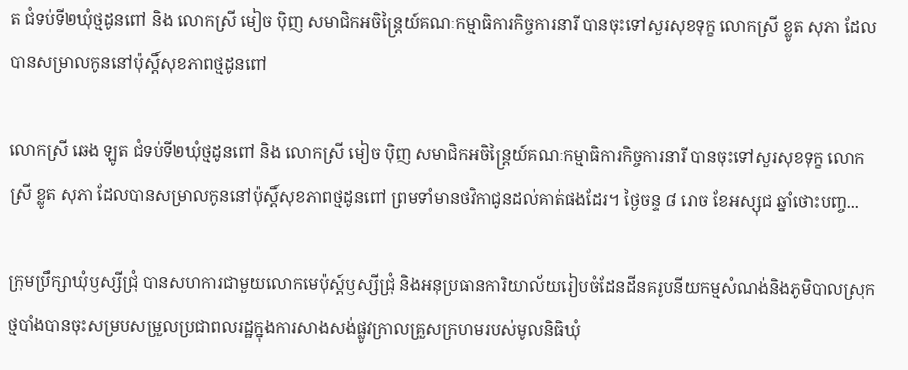ត ជំទប់ទី២ឃុំថ្មដូនពៅ និង លោកស្រី មៀច បុិញ សមាជិកអចិន្ត្រៃយ៍គណៈកម្មាធិការកិច្ចការនារី បានចុះទៅសួរសុខទុក្ខ លោកស្រី ខ្លូត សុភា ដែលបានសម្រាលកូននៅប៉ុស្តិ៍សុខភាពថ្មដូនពៅ

លោកស្រី ឆេង ឡូត ជំទប់ទី២ឃុំថ្មដូនពៅ និង លោកស្រី មៀច បុិញ សមាជិកអចិន្ត្រៃយ៍គណៈកម្មាធិការកិច្ចការនារី បានចុះទៅសួរសុខទុក្ខ លោកស្រី ខ្លូត សុភា ដែលបានសម្រាលកូននៅប៉ុស្តិ៍សុខភាពថ្មដូនពៅ ព្រមទាំមានថវិកាជូនដល់គាត់ផងដែរ។ ថ្ងៃចន្ទ ៨ រោច ខែអស្សុជ ឆ្នាំថោះបញ្ច...

ក្រុមប្រឹក្សាឃុំឫស្សីជ្រុំ បានសហការជាមួយលោកមេប៉ុស្ដ៍ឫស្សីជ្រុំ និងអនុប្រធានការិយាល័យរៀបចំដែនដីនគរូបនីយកម្មសំណង់និងភូមិបាលស្រុកថ្មបាំងបានចុះសម្របសម្រួលប្រជាពលរដ្ឋក្នុងការសាងសង់ផ្លូវក្រាលគ្រួសក្រហមរបស់មូលនិធិឃុំ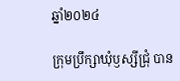ឆ្នាំ២០២៤

ក្រុមប្រឹក្សាឃុំឫស្សីជ្រុំ បាន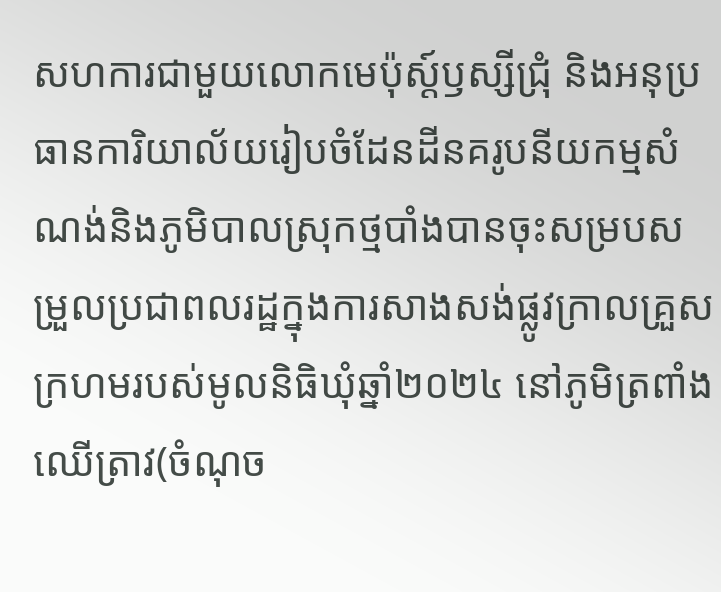សហការជាមួយលោកមេប៉ុស្ដ៍ឫស្សីជ្រុំ និងអនុប្រធានការិយាល័យរៀបចំដែនដីនគរូបនីយកម្មសំណង់និងភូមិបាលស្រុកថ្មបាំងបានចុះសម្របសម្រួលប្រជាពលរដ្ឋក្នុងការសាងសង់ផ្លូវក្រាលគ្រួសក្រហមរបស់មូលនិធិឃុំឆ្នាំ២០២៤ នៅភូមិត្រពាំងឈើត្រាវ(ចំណុច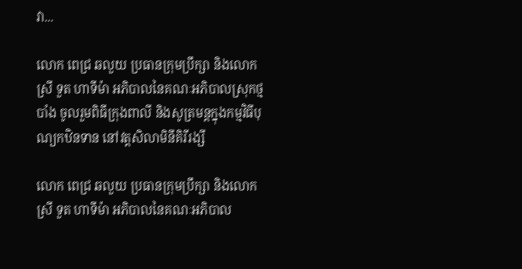វា...

លោក ពេជ្រ ឆលួយ ប្រធានក្រុមប្រឹក្សា និងលោកស្រី ទួត ហាទីម៉ា អភិបាលនៃគណៈអភិបាលស្រុកថ្មបាំង ចូលរួមពិធីក្រុងពាលី និងសូត្រមន្តក្នុងកម្មវិធីបុណ្យកឋិនទាន នៅវត្តសិលាមិនីគិរីរង្សី

លោក ពេជ្រ ឆលួយ ប្រធានក្រុមប្រឹក្សា និងលោកស្រី ទួត ហាទីម៉ា អភិបាលនៃគណៈអភិបាល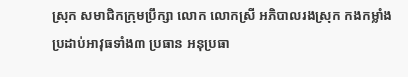ស្រុក សមាជិកក្រុមប្រឹក្សា លោក លោកស្រី អភិបាលរងស្រុក កងកម្លាំងប្រដាប់អាវុធទាំង៣ ប្រធាន អនុប្រធា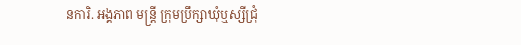នការិ. អង្គភាព មន្ត្រី ក្រុមប្រឹក្សាឃុំឬស្សីជ្រុំ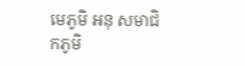មេភូមិ អនុ សមាជិកភូមិ